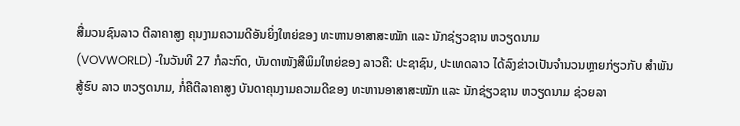ສື່ມວນຊົນລາວ ຕີລາຄາສູງ ຄຸນງາມຄວາມດີອັນຍິ່ງໃຫຍ່ຂອງ ທະຫານອາສາສະໝັກ ແລະ ນັກຊ່ຽວຊານ ຫວຽດນາມ
(VOVWORLD) -ໃນວັນທີ 27 ກໍລະກົດ, ບັນດາໜັງສືພິມໃຫຍ່ຂອງ ລາວຄື: ປະຊາຊົນ, ປະເທດລາວ ໄດ້ລົງຂ່າວເປັນຈຳນວນຫຼາຍກ່ຽວກັບ ສຳພັນສູ້ຮົບ ລາວ ຫວຽດນາມ, ກໍ່ຄືຕີລາຄາສູງ ບັນດາຄຸນງາມຄວາມດີຂອງ ທະຫານອາສາສະໝັກ ແລະ ນັກຊ່ຽວຊານ ຫວຽດນາມ ຊ່ວຍລາ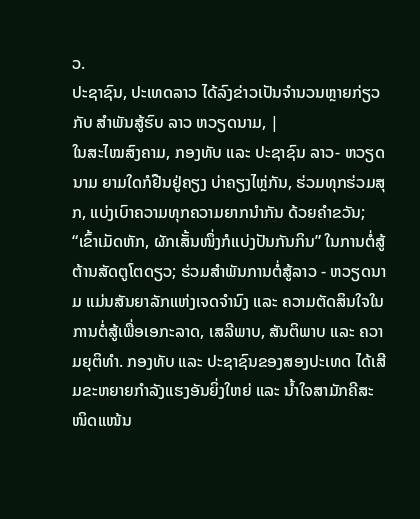ວ.
ປະຊາຊົນ, ປະເທດລາວ ໄດ້ລົງຂ່າວເປັນຈຳນວນຫຼາຍກ່ຽວກັບ ສຳພັນສູ້ຮົບ ລາວ ຫວຽດນາມ, |
ໃນສະໄໝສົງຄາມ, ກອງທັບ ແລະ ປະຊາຊົນ ລາວ- ຫວຽດນາມ ຍາມໃດກໍຢືນຢູ່ຄຽງ ບ່າຄຽງໄຫຼ່ກັນ, ຮ່ວມທຸກຮ່ວມສຸກ, ແບ່ງເບົາຄວາມທຸກຄວາມຍາກນໍາກັນ ດ້ວຍຄໍາຂວັນ; “ເຂົ້າເມັດຫັກ, ຜັກເສັ້ນໜຶ່ງກໍແບ່ງປັນກັນກິນ” ໃນການຕໍ່ສູ້ຕ້ານສັດຕູໂຕດຽວ; ຮ່ວມສໍາພັນການຕໍ່ສູ້ລາວ - ຫວຽດນາມ ແມ່ນສັນຍາລັກແຫ່ງເຈດຈຳນົງ ແລະ ຄວາມຕັດສິນໃຈໃນການຕໍ່ສູ້ເພື່ອເອກະລາດ, ເສລີພາບ, ສັນຕິພາບ ແລະ ຄວາມຍຸຕິທຳ. ກອງທັບ ແລະ ປະຊາຊົນຂອງສອງປະເທດ ໄດ້ເສີມຂະຫຍາຍກຳລັງແຮງອັນຍິ່ງໃຫຍ່ ແລະ ນໍ້າໃຈສາມັກຄີສະໜິດແໜ້ນ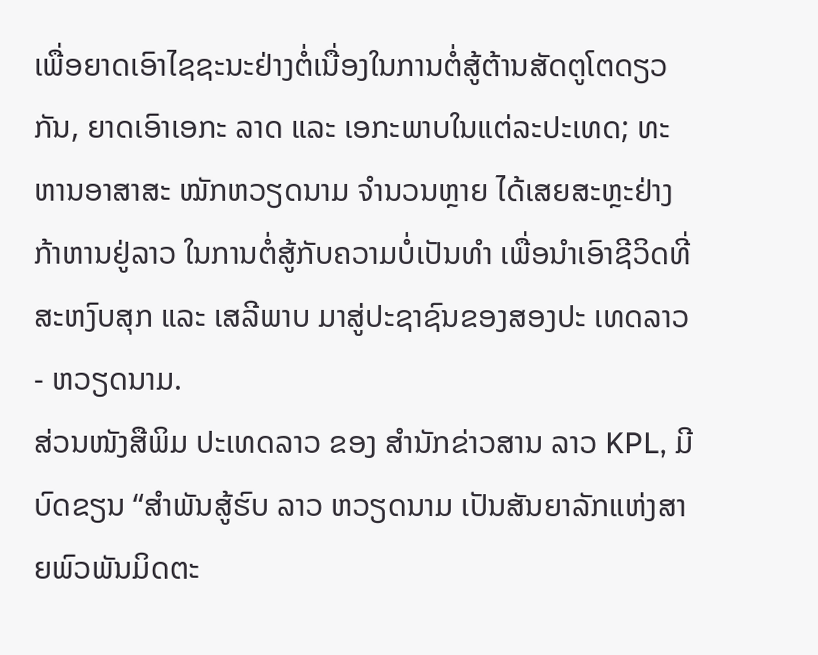ເພື່ອຍາດເອົາໄຊຊະນະຢ່າງຕໍ່ເນື່ອງໃນການຕໍ່ສູ້ຕ້ານສັດຕູໂຕດຽວກັນ, ຍາດເອົາເອກະ ລາດ ແລະ ເອກະພາບໃນແຕ່ລະປະເທດ; ທະຫານອາສາສະ ໝັກຫວຽດນາມ ຈຳນວນຫຼາຍ ໄດ້ເສຍສະຫຼະຢ່າງກ້າຫານຢູ່ລາວ ໃນການຕໍ່ສູ້ກັບຄວາມບໍ່ເປັນທຳ ເພື່ອນຳເອົາຊີວິດທີ່ສະຫງົບສຸກ ແລະ ເສລີພາບ ມາສູ່ປະຊາຊົນຂອງສອງປະ ເທດລາວ - ຫວຽດນາມ.
ສ່ວນໜັງສືພິມ ປະເທດລາວ ຂອງ ສຳນັກຂ່າວສານ ລາວ KPL, ມີບົດຂຽນ “ສຳພັນສູ້ຮົບ ລາວ ຫວຽດນາມ ເປັນສັນຍາລັກແຫ່ງສາຍພົວພັນມິດຕະ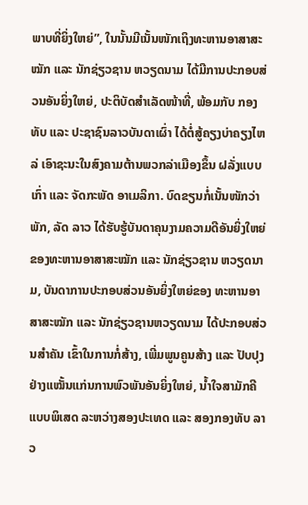ພາບທີ່ຍິ່ງໃຫຍ່”, ໃນນັ້ນມີເນັ້ນໜັກເຖິງທະຫານອາສາສະໝັກ ແລະ ນັກຊ່ຽວຊານ ຫວຽດນາມ ໄດ້ມີການປະກອບສ່ວນອັນຍິ່ງໃຫຍ່, ປະຕິບັດສຳເລັດໜ້າທີ່, ພ້ອມກັບ ກອງທັບ ແລະ ປະຊາຊົນລາວບັນດາເຜົ່າ ໄດ້ຕໍ່ສູ້ຄຽງບ່າຄຽງໄຫລ່ ເອົາຊະນະໃນສົງຄາມຕ້ານພວກລ່າເມືອງຂຶ້ນ ຝລັ່ງແບບເກົ່າ ແລະ ຈັດກະພັດ ອາເມລິກາ. ບົດຂຽນກໍ່ເນັ້ນໜັກວ່າ ພັກ, ລັດ ລາວ ໄດ້ຮັບຮູ້ບັນດາຄຸນງາມຄວາມດີອັນຍິ່ງໃຫຍ່ຂອງທະຫານອາສາສະໝັກ ແລະ ນັກຊ່ຽວຊານ ຫວຽດນາມ, ບັນດາການປະກອບສ່ວນອັນຍິ່ງໃຫຍ່ຂອງ ທະຫານອາສາສະໝັກ ແລະ ນັກຊ່ຽວຊານຫວຽດນາມ ໄດ້ປະກອບສ່ວນສຳຄັນ ເຂົ້າໃນການກໍ່ສ້າງ, ເພີ່ມພູນຄູນສ້າງ ແລະ ປັບປຸງຢ່າງແໝັ້ນແກ່ນການພົວພັນອັນຍິ່ງໃຫຍ່, ນ້ຳໃຈສາມັກຄີແບບພິເສດ ລະຫວ່າງສອງປະເທດ ແລະ ສອງກອງທັບ ລາວ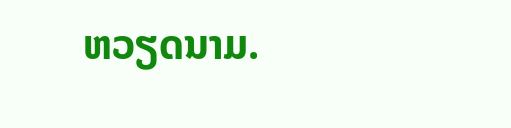ຫວຽດນາມ.